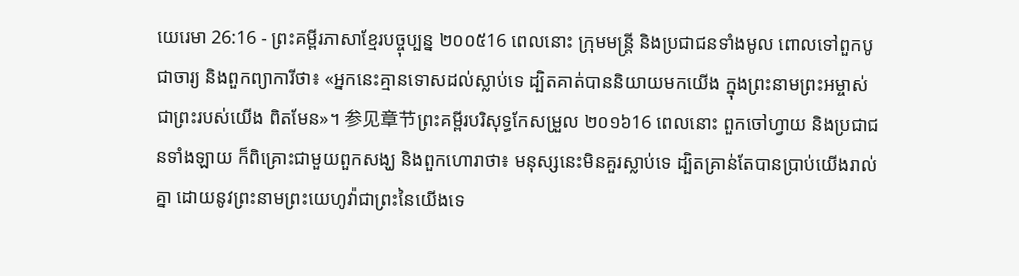យេរេមា 26:16 - ព្រះគម្ពីរភាសាខ្មែរបច្ចុប្បន្ន ២០០៥16 ពេលនោះ ក្រុមមន្ត្រី និងប្រជាជនទាំងមូល ពោលទៅពួកបូជាចារ្យ និងពួកព្យាការីថា៖ «អ្នកនេះគ្មានទោសដល់ស្លាប់ទេ ដ្បិតគាត់បាននិយាយមកយើង ក្នុងព្រះនាមព្រះអម្ចាស់ ជាព្រះរបស់យើង ពិតមែន»។ 参见章节ព្រះគម្ពីរបរិសុទ្ធកែសម្រួល ២០១៦16 ពេលនោះ ពួកចៅហ្វាយ និងប្រជាជនទាំងឡាយ ក៏ពិគ្រោះជាមួយពួកសង្ឃ និងពួកហោរាថា៖ មនុស្សនេះមិនគួរស្លាប់ទេ ដ្បិតគ្រាន់តែបានប្រាប់យើងរាល់គ្នា ដោយនូវព្រះនាមព្រះយេហូវ៉ាជាព្រះនៃយើងទេ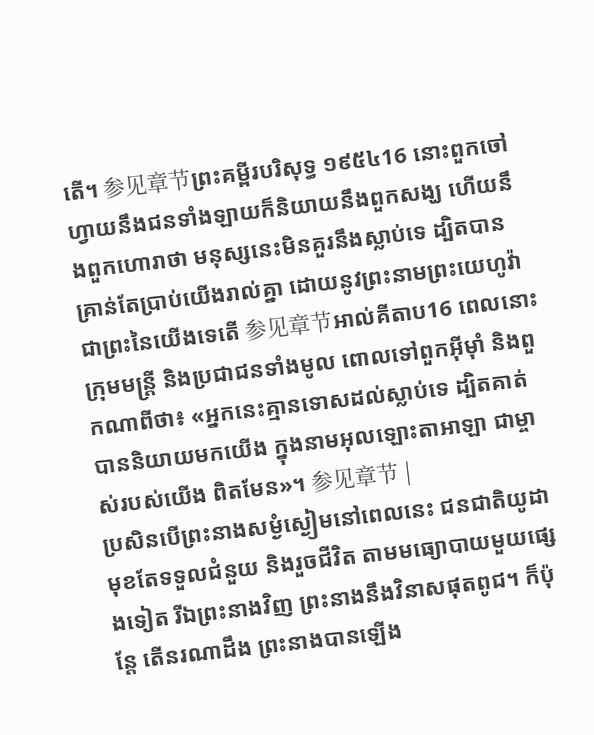តើ។ 参见章节ព្រះគម្ពីរបរិសុទ្ធ ១៩៥៤16 នោះពួកចៅហ្វាយនឹងជនទាំងឡាយក៏និយាយនឹងពួកសង្ឃ ហើយនឹងពួកហោរាថា មនុស្សនេះមិនគួរនឹងស្លាប់ទេ ដ្បិតបានគ្រាន់តែប្រាប់យើងរាល់គ្នា ដោយនូវព្រះនាមព្រះយេហូវ៉ា ជាព្រះនៃយើងទេតើ 参见章节អាល់គីតាប16 ពេលនោះ ក្រុមមន្ត្រី និងប្រជាជនទាំងមូល ពោលទៅពួកអ៊ីមុាំ និងពួកណាពីថា៖ «អ្នកនេះគ្មានទោសដល់ស្លាប់ទេ ដ្បិតគាត់បាននិយាយមកយើង ក្នុងនាមអុលឡោះតាអាឡា ជាម្ចាស់របស់យើង ពិតមែន»។ 参见章节 |
ប្រសិនបើព្រះនាងសម្ងំស្ងៀមនៅពេលនេះ ជនជាតិយូដាមុខតែទទួលជំនួយ និងរួចជីវិត តាមមធ្យោបាយមួយផ្សេងទៀត រីឯព្រះនាងវិញ ព្រះនាងនឹងវិនាសផុតពូជ។ ក៏ប៉ុន្តែ តើនរណាដឹង ព្រះនាងបានឡើង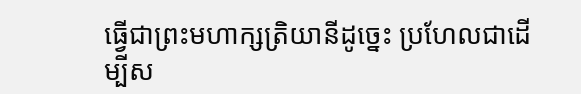ធ្វើជាព្រះមហាក្សត្រិយានីដូច្នេះ ប្រហែលជាដើម្បីស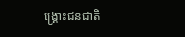ង្គ្រោះជនជាតិ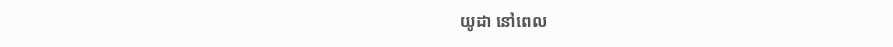យូដា នៅពេល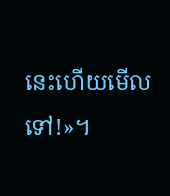នេះហើយមើលទៅ!»។